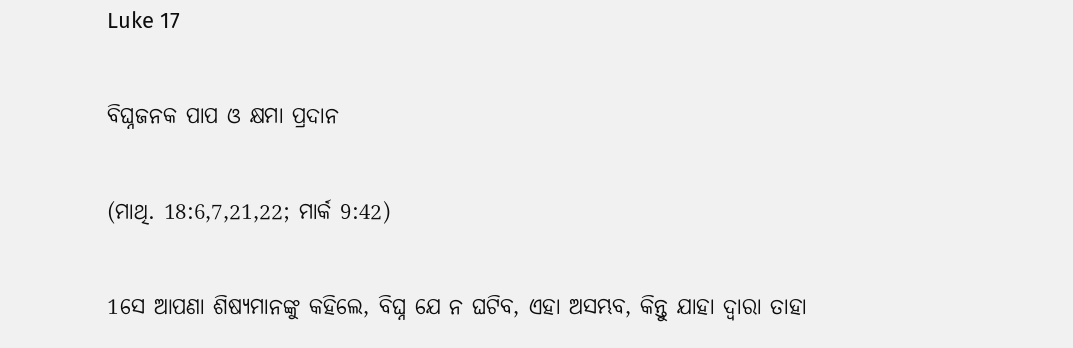Luke 17

ବିଘ୍ନଜନକ ପାପ ଓ କ୍ଷମା ପ୍ରଦାନ

(ମାଥି. 18:6,7,21,22; ମାର୍କ 9:42)

1ସେ ଆପଣା ଶିଷ୍ୟମାନଙ୍କୁ କହିଲେ, ବିଘ୍ନ ଯେ ନ ଘଟିବ, ଏହା ଅସମ୍ଭବ, କିନ୍ତୁ ଯାହା ଦ୍ୱାରା ତାହା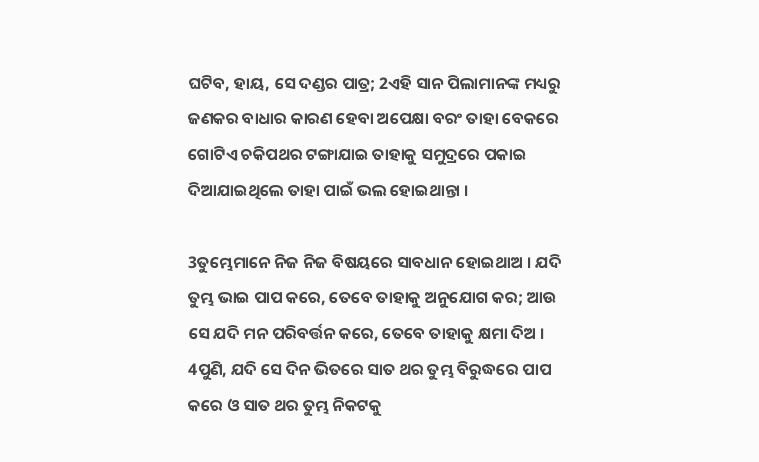ଘଟିବ, ହାୟ, ସେ ଦଣ୍ଡର ପାତ୍ର; 2ଏହି ସାନ ପିଲାମାନଙ୍କ ମଧ୍ୟରୁ ଜଣକର ବାଧାର କାରଣ ହେବା ଅପେକ୍ଷା ବରଂ ତାହା ବେକରେ ଗୋଟିଏ ଚକିପଥର ଟଙ୍ଗାଯାଇ ତାହାକୁ ସମୁଦ୍ରରେ ପକାଇ ଦିଆଯାଇଥିଲେ ତାହା ପାଇଁ ଭଲ ହୋଇଥାନ୍ତା ।

3ତୁମ୍ଭେମାନେ ନିଜ ନିଜ ବିଷୟରେ ସାବଧାନ ହୋଇଥାଅ । ଯଦି ତୁମ୍ଭ ଭାଇ ପାପ କରେ, ତେବେ ତାହାକୁ ଅନୁଯୋଗ କର; ଆଉ ସେ ଯଦି ମନ ପରିବର୍ତ୍ତନ କରେ, ତେବେ ତାହାକୁ କ୍ଷମା ଦିଅ । 4ପୁଣି, ଯଦି ସେ ଦିନ ଭିତରେ ସାତ ଥର ତୁମ୍ଭ ବିରୁଦ୍ଧରେ ପାପ କରେ ଓ ସାତ ଥର ତୁମ୍ଭ ନିକଟକୁ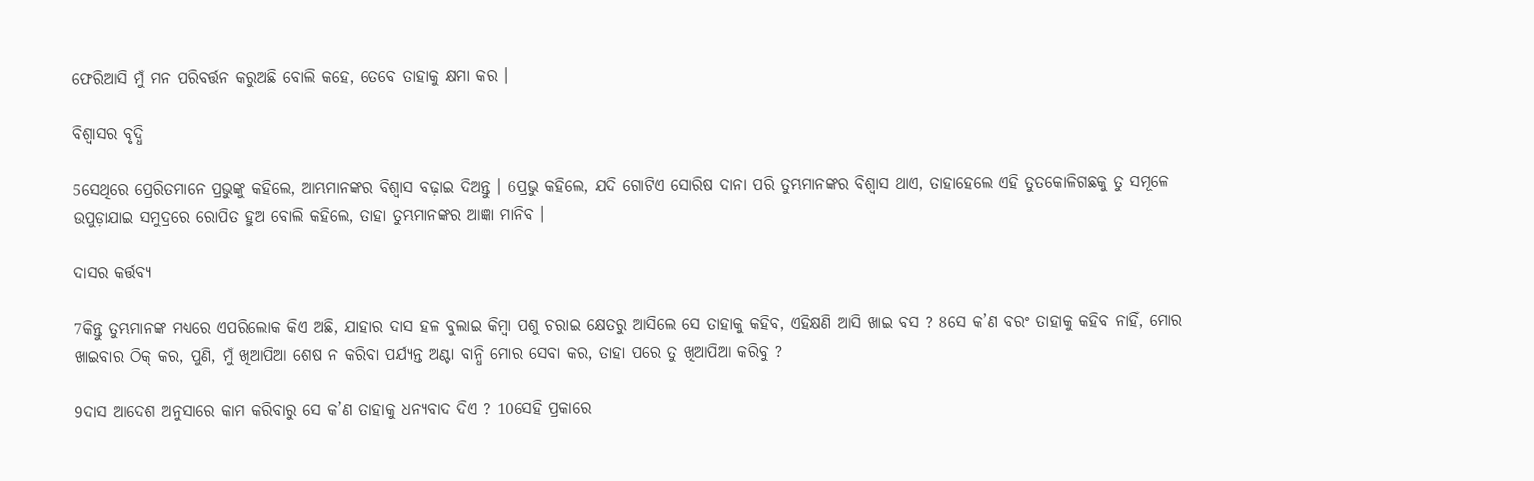ଫେରିଆସି ମୁଁ ମନ ପରିବର୍ତ୍ତନ କରୁଅଛି ବୋଲି କହେ, ତେବେ ତାହାକୁ କ୍ଷମା କର ।

ବିଶ୍ୱାସର ବୃଦ୍ଧି

5ସେଥିରେ ପ୍ରେରିତମାନେ ପ୍ରଭୁଙ୍କୁ କହିଲେ, ଆମ୍ଭମାନଙ୍କର ବିଶ୍ୱାସ ବଢ଼ାଇ ଦିଅନ୍ତୁ । 6ପ୍ରଭୁ କହିଲେ, ଯଦି ଗୋଟିଏ ସୋରିଷ ଦାନା ପରି ତୁମ୍ଭମାନଙ୍କର ବିଶ୍ୱାସ ଥାଏ, ତାହାହେଲେ ଏହି ତୁତକୋଳିଗଛକୁ ତୁ ସମୂଳେ ଉପୁଡ଼ାଯାଇ ସମୁଦ୍ରରେ ରୋପିତ ହୁଅ ବୋଲି କହିଲେ, ତାହା ତୁମ୍ଭମାନଙ୍କର ଆଜ୍ଞା ମାନିବ ।

ଦାସର କର୍ତ୍ତବ୍ୟ

7କିନ୍ତୁ ତୁମ୍ଭମାନଙ୍କ ମଧ୍ୟରେ ଏପରିଲୋକ କିଏ ଅଛି, ଯାହାର ଦାସ ହଳ ବୁଲାଇ କିମ୍ବା ପଶୁ ଚରାଇ କ୍ଷେତରୁ ଆସିଲେ ସେ ତାହାକୁ କହିବ, ଏହିକ୍ଷଣି ଆସି ଖାଇ ବସ ? 8ସେ କ’ଣ ବରଂ ତାହାକୁ କହିବ ନାହିଁ, ମୋର ଖାଇବାର ଠିକ୍ କର, ପୁଣି, ମୁଁ ଖିଆପିଆ ଶେଷ ନ କରିବା ପର୍ଯ୍ୟନ୍ତ ଅଣ୍ଟା ବାନ୍ଧି ମୋର ସେବା କର, ତାହା ପରେ ତୁ ଖିଆପିଆ କରିବୁ ?

9ଦାସ ଆଦେଶ ଅନୁସାରେ କାମ କରିବାରୁ ସେ କ’ଣ ତାହାକୁ ଧନ୍ୟବାଦ ଦିଏ ? 10ସେହି ପ୍ରକାରେ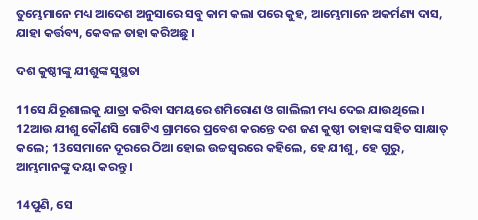ତୁମ୍ଭେମାନେ ମଧ୍ୟ ଆଦେଶ ଅନୁସାରେ ସବୁ କାମ କଲା ପରେ କୁହ, ଆମ୍ଭେମାନେ ଅକର୍ମଣ୍ୟ ଦାସ, ଯାହା କର୍ତ୍ତବ୍ୟ, କେବଳ ତାହା କରିଅଛୁ ।

ଦଶ କୁଷ୍ଠୀଙ୍କୁ ଯୀଶୁଙ୍କ ସୁସ୍ଥତା

11ସେ ଯିରୂଶାଲକୁ ଯାତ୍ରା କରିବା ସମୟରେ ଶମିରୋଣ ଓ ଗାଲିଲୀ ମଧ୍ୟ ଦେଇ ଯାଉଥିଲେ । 12ଆଉ ଯୀଶୁ କୌଣସି ଗୋଟିଏ ଗ୍ରାମରେ ପ୍ରବେଶ କରନ୍ତେ ଦଶ ଜଣ କୁଷ୍ଠୀ ତାହାଙ୍କ ସହିତ ସାକ୍ଷାତ୍ କଲେ; 13ସେମାନେ ଦୂରରେ ଠିଆ ହୋଇ ଉଚ୍ଚସ୍ୱରରେ କହିଲେ, ହେ ଯୀଶୁ, ହେ ଗୁରୁ, ଆମ୍ଭମାନଙ୍କୁ ଦୟା କରନ୍ତୁ ।

14ପୁଣି, ସେ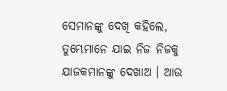ସେମାନଙ୍କୁ ଦେଖି କହିଲେ, ତୁମ୍ଭେମାନେ ଯାଇ ନିଜ ନିଜକୁ ଯାଜକମାନଙ୍କୁ ଦେଖାଅ । ଆଉ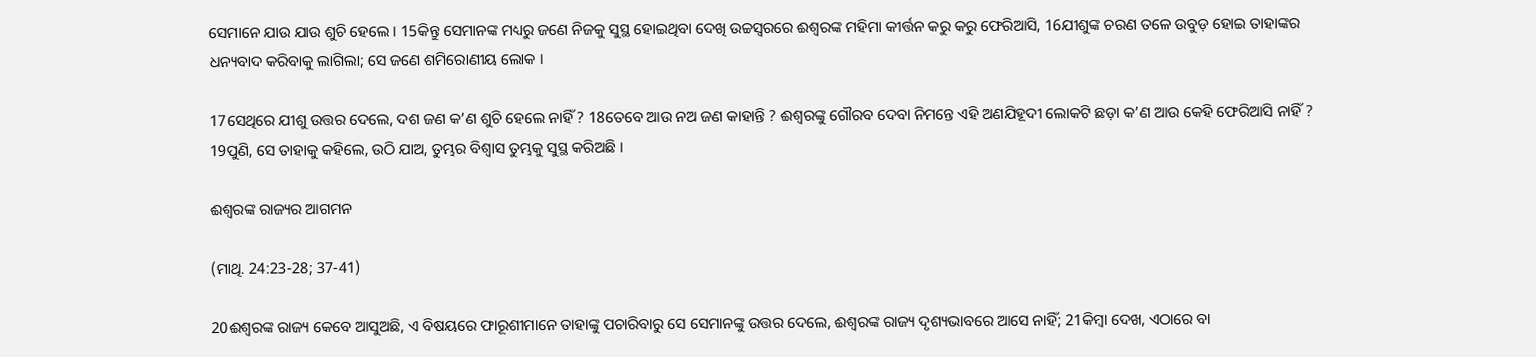ସେମାନେ ଯାଉ ଯାଉ ଶୁଚି ହେଲେ । 15କିନ୍ତୁ ସେମାନଙ୍କ ମଧ୍ୟରୁ ଜଣେ ନିଜକୁ ସୁସ୍ଥ ହୋଇଥିବା ଦେଖି ଉଚ୍ଚସ୍ୱରରେ ଈଶ୍ୱରଙ୍କ ମହିମା କୀର୍ତ୍ତନ କରୁ କରୁ ଫେରିଆସି, 16ଯୀଶୁଙ୍କ ଚରଣ ତଳେ ଉବୁଡ଼ ହୋଇ ତାହାଙ୍କର ଧନ୍ୟବାଦ କରିବାକୁ ଲାଗିଲା; ସେ ଜଣେ ଶମିରୋଣୀୟ ଲୋକ ।

17ସେଥିରେ ଯୀଶୁ ଉତ୍ତର ଦେଲେ, ଦଶ ଜଣ କ’ଣ ଶୁଚି ହେଲେ ନାହିଁ ? 18ତେବେ ଆଉ ନଅ ଜଣ କାହାନ୍ତି ? ଈଶ୍ୱରଙ୍କୁ ଗୌରବ ଦେବା ନିମନ୍ତେ ଏହି ଅଣଯିହୂଦୀ ଲୋକଟି ଛଡ଼ା କ’ଣ ଆଉ କେହି ଫେରିଆସି ନାହିଁ ? 19ପୁଣି, ସେ ତାହାକୁ କହିଲେ, ଉଠି ଯାଅ, ତୁମ୍ଭର ବିଶ୍ୱାସ ତୁମ୍ଭକୁ ସୁସ୍ଥ କରିଅଛି ।

ଈଶ୍ୱରଙ୍କ ରାଜ୍ୟର ଆଗମନ

(ମାଥି. 24:23-28; 37-41)

20ଈଶ୍ୱରଙ୍କ ରାଜ୍ୟ କେବେ ଆସୁଅଛି, ଏ ବିଷୟରେ ଫାରୂଶୀମାନେ ତାହାଙ୍କୁ ପଚାରିବାରୁ ସେ ସେମାନଙ୍କୁ ଉତ୍ତର ଦେଲେ, ଈଶ୍ୱରଙ୍କ ରାଜ୍ୟ ଦୃଶ୍ୟଭାବରେ ଆସେ ନାହିଁ; 21କିମ୍ବା ଦେଖ, ଏଠାରେ ବା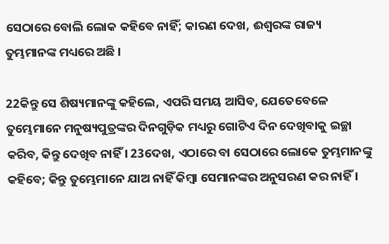ସେଠାରେ ବୋଲି ଲୋକ କହିବେ ନାହିଁ; କାରଣ ଦେଖ, ଈଶ୍ୱରଙ୍କ ରାଜ୍ୟ ତୁମ୍ଭମାନଙ୍କ ମଧ୍ୟରେ ଅଛି ।

22କିନ୍ତୁ ସେ ଶିଷ୍ୟମାନଙ୍କୁ କହିଲେ, ଏପରି ସମୟ ଆସିବ, ଯେତେବେଳେ ତୁମ୍ଭେମାନେ ମନୁଷ୍ୟପୁତ୍ରଙ୍କର ଦିନଗୁଡ଼ିକ ମଧ୍ୟରୁ ଗୋଟିଏ ଦିନ ଦେଖିବାକୁ ଇଚ୍ଛା କରିବ, କିନ୍ତୁ ଦେଖିବ ନାହିଁ । 23ଦେଖ, ଏଠାରେ ବା ସେଠାରେ ଲୋକେ ତୁମ୍ଭମାନଙ୍କୁ କହିବେ; କିନ୍ତୁ ତୁମ୍ଭେମାନେ ଯାଅ ନାହିଁ କିମ୍ବା ସେମାନଙ୍କର ଅନୁସରଣ କର ନାହିଁ ।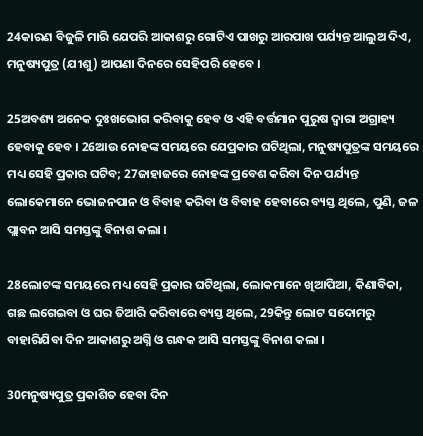24କାରଣ ବିଜୁଳି ମାରି ଯେପରି ଆକାଶରୁ ଗୋଟିଏ ପାଖରୁ ଆରପାଖ ପର୍ଯ୍ୟନ୍ତ ଆଲୁଅ ଦିଏ, ମନୁଷ୍ୟପୁତ୍ର (ଯୀଶୁ) ଆପଣା ଦିନରେ ସେହିପରି ହେବେ ।

25ଅବଶ୍ୟ ଅନେକ ଦୁଃଖଭୋଗ କରିବାକୁ ହେବ ଓ ଏହି ବର୍ତ୍ତମାନ ପୁରୁଷ ଦ୍ୱାରା ଅଗ୍ରାହ୍ୟ ହେବାକୁ ହେବ । 26ଆଉ ନୋହଙ୍କ ସମୟରେ ଯେପ୍ରକାର ଘଟିଥିଲା, ମନୁଷ୍ୟପୁତ୍ରଙ୍କ ସମୟରେ ମଧ୍ୟ ସେହି ପ୍ରକାର ଘଟିବ; 27ଜାହାଜରେ ନୋହଙ୍କ ପ୍ରବେଶ କରିବା ଦିନ ପର୍ଯ୍ୟନ୍ତ ଲୋକେମାନେ ଭୋଜନପାନ ଓ ବିବାହ କରିବା ଓ ବିବାହ ହେବାରେ ବ୍ୟସ୍ତ ଥିଲେ, ପୁଣି, ଜଳ ପ୍ଲାବନ ଆସି ସମସ୍ତଙ୍କୁ ବିନାଶ କଲା ।

28ଲୋଟଙ୍କ ସମୟରେ ମଧ୍ୟ ସେହି ପ୍ରକାର ଘଟିଥିଲା, ଲୋକମାନେ ଖିଆପିଆ, କିଣାବିକା, ଗଛ ଲଗେଇବା ଓ ଘର ତିଆରି କରିବାରେ ବ୍ୟସ୍ତ ଥିଲେ, 29କିନ୍ତୁ ଲୋଟ ସଦୋମରୁ ବାହାରିଯିବା ଦିନ ଆକାଶରୁ ଅଗ୍ନି ଓ ଗନ୍ଧକ ଆସି ସମସ୍ତଙ୍କୁ ବିନାଶ କଲା ।

30ମନୁଷ୍ୟପୁତ୍ର ପ୍ରକାଶିତ ହେବା ଦିନ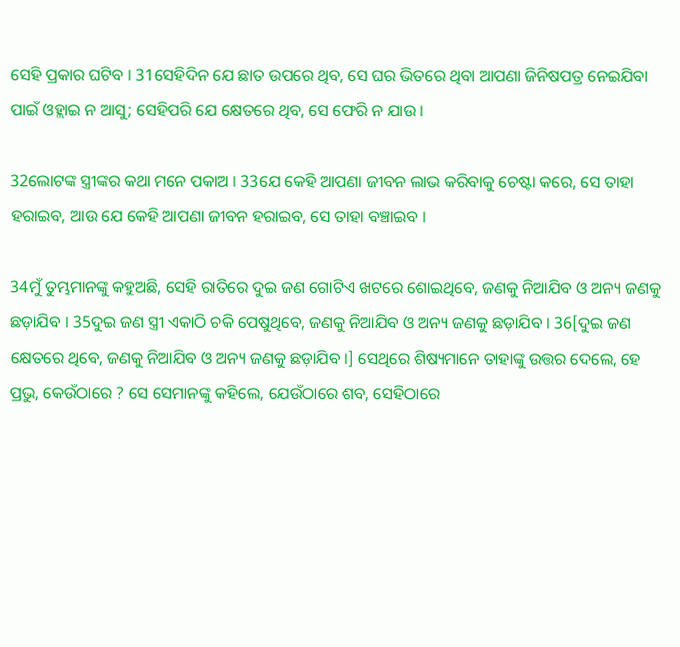ସେହି ପ୍ରକାର ଘଟିବ । 31ସେହିଦିନ ଯେ ଛାତ ଉପରେ ଥିବ, ସେ ଘର ଭିତରେ ଥିବା ଆପଣା ଜିନିଷପତ୍ର ନେଇଯିବା ପାଇଁ ଓହ୍ଲାଇ ନ ଆସୁ; ସେହିପରି ଯେ କ୍ଷେତରେ ଥିବ, ସେ ଫେରି ନ ଯାଉ ।

32ଲୋଟଙ୍କ ସ୍ତ୍ରୀଙ୍କର କଥା ମନେ ପକାଅ । 33ଯେ କେହି ଆପଣା ଜୀବନ ଲାଭ କରିବାକୁ ଚେଷ୍ଟା କରେ, ସେ ତାହା ହରାଇବ, ଆଉ ଯେ କେହି ଆପଣା ଜୀବନ ହରାଇବ, ସେ ତାହା ବଞ୍ଚାଇବ ।

34ମୁଁ ତୁମ୍ଭମାନଙ୍କୁ କହୁଅଛି, ସେହି ରାତିରେ ଦୁଇ ଜଣ ଗୋଟିଏ ଖଟରେ ଶୋଇଥିବେ, ଜଣକୁ ନିଆଯିବ ଓ ଅନ୍ୟ ଜଣକୁ ଛଡ଼ାଯିବ । 35ଦୁଇ ଜଣ ସ୍ତ୍ରୀ ଏକାଠି ଚକି ପେଷୁଥିବେ, ଜଣକୁ ନିଆଯିବ ଓ ଅନ୍ୟ ଜଣକୁ ଛଡ଼ାଯିବ । 36[ଦୁଇ ଜଣ କ୍ଷେତରେ ଥିବେ, ଜଣକୁ ନିଆଯିବ ଓ ଅନ୍ୟ ଜଣକୁ ଛଡ଼ାଯିବ ।] ସେଥିରେ ଶିଷ୍ୟମାନେ ତାହାଙ୍କୁ ଉତ୍ତର ଦେଲେ, ହେ ପ୍ରଭୁ, କେଉଁଠାରେ ? ସେ ସେମାନଙ୍କୁ କହିଲେ, ଯେଉଁଠାରେ ଶବ, ସେହିଠାରେ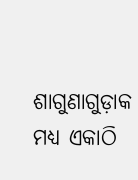ଶାଗୁଣାଗୁଡ଼ାକ ମଧ୍ୟ ଏକାଠି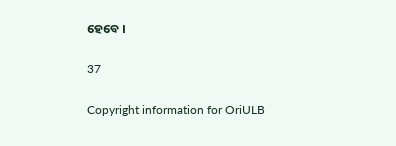ହେବେ ।

37

Copyright information for OriULB